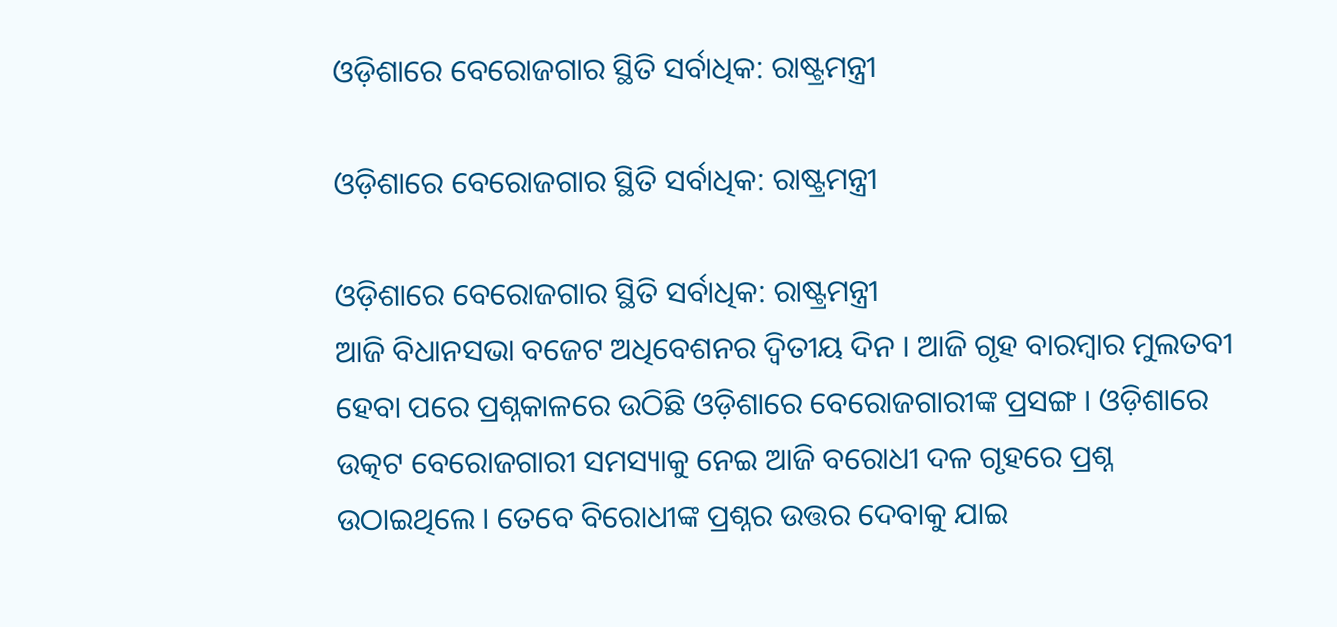ଓଡ଼ିଶାରେ ବେରୋଜଗାର ସ୍ଥିତି ସର୍ବାଧିକ: ରାଷ୍ଟ୍ରମନ୍ତ୍ରୀ

ଓଡ଼ିଶାରେ ବେରୋଜଗାର ସ୍ଥିତି ସର୍ବାଧିକ: ରାଷ୍ଟ୍ରମନ୍ତ୍ରୀ

ଓଡ଼ିଶାରେ ବେରୋଜଗାର ସ୍ଥିତି ସର୍ବାଧିକ: ରାଷ୍ଟ୍ରମନ୍ତ୍ରୀ
ଆଜି ବିଧାନସଭା ବଜେଟ ଅଧିବେଶନର ଦ୍ୱିତୀୟ ଦିନ । ଆଜି ଗୃହ ବାରମ୍ବାର ମୁଲତବୀ ହେବା ପରେ ପ୍ରଶ୍ନକାଳରେ ଉଠିଛି ଓଡ଼ିଶାରେ ବେରୋଜଗାରୀଙ୍କ ପ୍ରସଙ୍ଗ । ଓଡ଼ିଶାରେ ଉତ୍କଟ ବେରୋଜଗାରୀ ସମସ୍ୟାକୁ ନେଇ ଆଜି ବରୋଧୀ ଦଳ ଗୃହରେ ପ୍ରଶ୍ନ ଉଠାଇଥିଲେ । ତେବେ ବିରୋଧୀଙ୍କ ପ୍ରଶ୍ନର ଉତ୍ତର ଦେବାକୁ ଯାଇ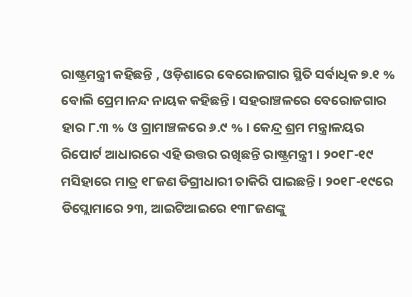ରାଷ୍ଟ୍ରମନ୍ତ୍ରୀ କହିଛନ୍ତି , ଓଡ଼ିଶାରେ ବେରୋଜଗାର ସ୍ଥିତି ସର୍ବାଧିକ ୭.୧ % ବୋଲି ପ୍ରେମାନନ୍ଦ ନାୟକ କହିଛନ୍ତି । ସହରାଞ୍ଚଳରେ ବେରୋଜଗାର ହାର ୮.୩ % ଓ ଗ୍ରାମାଞ୍ଚଳରେ ୬.୯ % । କେନ୍ଦ୍ର ଶ୍ରମ ମନ୍ତ୍ରାଳୟର ରିପୋର୍ଟ ଆଧାରରେ ଏହି ଉତ୍ତର ରଖିଛନ୍ତି ରାଷ୍ଟ୍ରମନ୍ତ୍ରୀ । ୨୦୧୮-୧୯ ମସିହାରେ ମାତ୍ର ୧୮ଜଣ ଡିଗ୍ରୀଧାରୀ ଚାକିରି ପାଇଛନ୍ତି । ୨୦୧୮-୧୯ରେ ଡିପ୍ଲୋମାରେ ୨୩, ଆଇଟିଆଇରେ ୧୩୮ଜଣଙ୍କୁ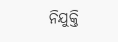ନିଯୁକ୍ତି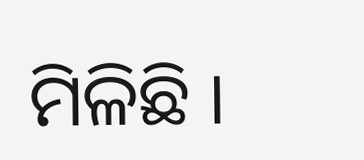ମିଳିଛି ।